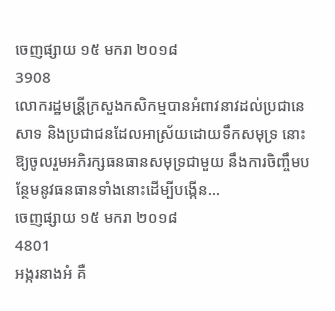ចេញផ្សាយ ១៥ មករា ២០១៨
3908
លោករដ្ឋមន្រី្តក្រសួងកសិកម្មបានអំពាវនាវដល់ប្រជានេសាទ និងប្រជាជនដែលអាស្រ័យដោយទឹកសមុទ្រ នោះឱ្យចូលរួមអភិរក្សធនធានសមុទ្រជាមួយ នឹងការចិញ្ចឹមបនែ្ថមនូវធនធានទាំងនោះដើម្បីបង្កើន...
ចេញផ្សាយ ១៥ មករា ២០១៨
4801
អង្ករនាងអំ គឺ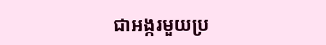ជាអង្ករមួយប្រ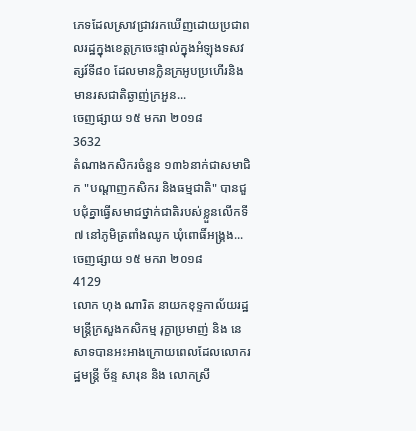ភេទដែលស្រាវជ្រាវរកឃើញដោយប្រជាពលរដ្ឋក្នុងខេត្តក្រចេះផ្ទាល់ក្នុងអំឡុងទសវត្សរ៍ទី៨០ ដែលមានក្លិនក្រអូបប្រហើរនិងមានរសជាតិឆ្ងាញ់ក្រអួន...
ចេញផ្សាយ ១៥ មករា ២០១៨
3632
តំណាងកសិករចំនួន ១៣៦នាក់ជាសមាជិក "បណ្តាញកសិករ និងធម្មជាតិ" បានជួបជុំគ្នាធ្វើសមាជថ្នាក់ជាតិរបស់ខ្លួនលើកទី៧ នៅភូមិត្រពាំងឈូក ឃុំពោធិ៍អង្គ្រង...
ចេញផ្សាយ ១៥ មករា ២០១៨
4129
លោក ហុង ណារិត នាយកខុទ្ទកាល័យរដ្ឋមន្រ្តីក្រសួងកសិកម្ម រុក្ខាប្រមាញ់ និង នេសាទបានអះអាងក្រោយពេលដែលលោករដ្ឋមន្ត្រី ច័ន្ទ សារុន និង លោកស្រី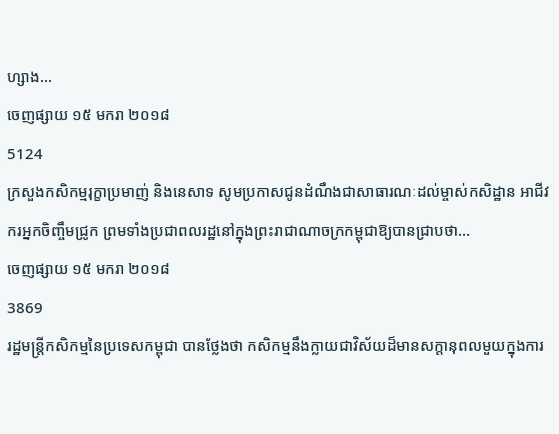ហ្សាង...
ចេញផ្សាយ ១៥ មករា ២០១៨
5124
ក្រសួងកសិកម្មរុក្ខាប្រមាញ់ និងនេសាទ សូមប្រកាសជូនដំណឹងជាសាធារណៈដល់ម្ចាស់កសិដ្ឋាន អាជីវករអ្នកចិញ្ចឹមជ្រូក ព្រមទាំងប្រជាពលរដ្ឋនៅក្នុងព្រះរាជាណាចក្រកម្ពុជាឱ្យបានជ្រាបថា...
ចេញផ្សាយ ១៥ មករា ២០១៨
3869
រដ្ឋមន្ត្រីកសិកម្មនៃប្រទេសកម្ពុជា បានថ្លែងថា កសិកម្មនឹងក្លាយជាវិស័យដ៏មានសក្តានុពលមួយក្នុងការ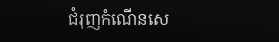ជំរុញកំណើនសេ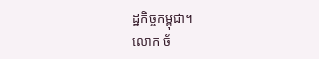ដ្ឋកិច្ចកម្ពុជា។
លោក ច័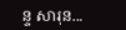ន្ទ សារុន...